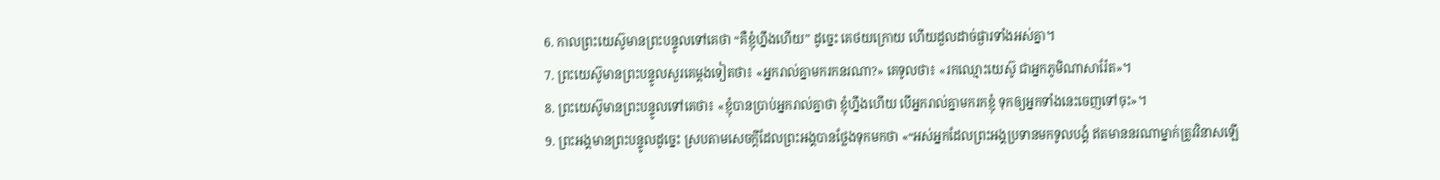6. កាលព្រះយេស៊ូមានព្រះបន្ទូលទៅគេថា “គឺខ្ញុំហ្នឹងហើយ” ដូច្នេះ គេថយក្រោយ ហើយដួលដាច់ផ្ងារទាំងអស់គ្នា។
7. ព្រះយេស៊ូមានព្រះបន្ទូលសួរគេម្ដងទៀតថា៖ «អ្នករាល់គ្នាមករកនរណា?» គេទូលថា៖ «រកឈ្មោះយេស៊ូ ជាអ្នកភូមិណាសារ៉ែត»។
8. ព្រះយេស៊ូមានព្រះបន្ទូលទៅគេថា៖ «ខ្ញុំបានប្រាប់អ្នករាល់គ្នាថា ខ្ញុំហ្នឹងហើយ បើអ្នករាល់គ្នាមករកខ្ញុំ ទុកឲ្យអ្នកទាំងនេះចេញទៅចុះ»។
9. ព្រះអង្គមានព្រះបន្ទូលដូច្នេះ ស្របតាមសេចក្ដីដែលព្រះអង្គបានថ្លែងទុកមកថា «“អស់អ្នកដែលព្រះអង្គប្រទានមកទូលបង្គំ ឥតមាននរណាម្នាក់ត្រូវវិនាសឡើ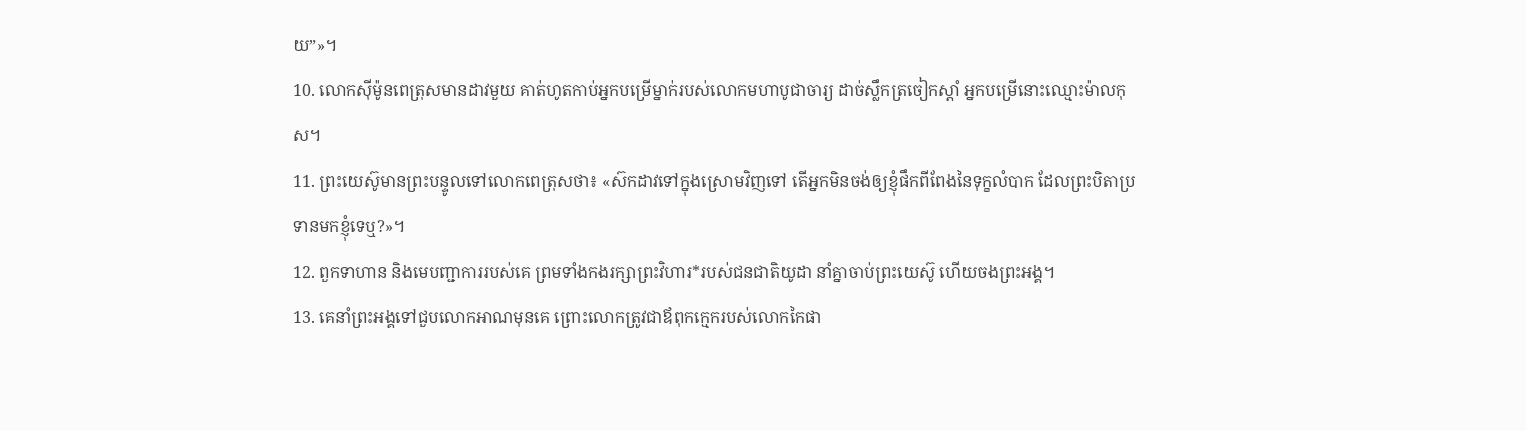យ”»។
10. លោកស៊ីម៉ូនពេត្រុសមានដាវមួយ គាត់ហូតកាប់អ្នកបម្រើម្នាក់របស់លោកមហាបូជាចារ្យ ដាច់ស្លឹកត្រចៀកស្ដាំ អ្នកបម្រើនោះឈ្មោះម៉ាលកុស។
11. ព្រះយេស៊ូមានព្រះបន្ទូលទៅលោកពេត្រុសថា៖ «ស៊កដាវទៅក្នុងស្រោមវិញទៅ តើអ្នកមិនចង់ឲ្យខ្ញុំផឹកពីពែងនៃទុក្ខលំបាក ដែលព្រះបិតាប្រទានមកខ្ញុំទេឬ?»។
12. ពួកទាហាន និងមេបញ្ជាការរបស់គេ ព្រមទាំងកងរក្សាព្រះវិហារ*របស់ជនជាតិយូដា នាំគ្នាចាប់ព្រះយេស៊ូ ហើយចងព្រះអង្គ។
13. គេនាំព្រះអង្គទៅជួបលោកអាណមុនគេ ព្រោះលោកត្រូវជាឪពុកក្មេករបស់លោកកៃផា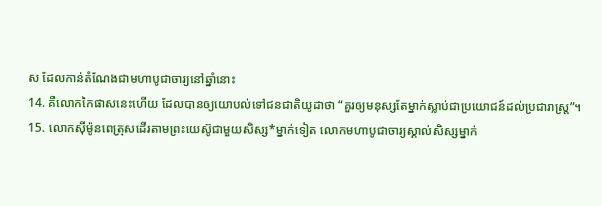ស ដែលកាន់តំណែងជាមហាបូជាចារ្យនៅឆ្នាំនោះ
14. គឺលោកកៃផាសនេះហើយ ដែលបានឲ្យយោបល់ទៅជនជាតិយូដាថា “គួរឲ្យមនុស្សតែម្នាក់ស្លាប់ជាប្រយោជន៍ដល់ប្រជារាស្ត្រ”។
15. លោកស៊ីម៉ូនពេត្រុសដើរតាមព្រះយេស៊ូជាមួយសិស្ស*ម្នាក់ទៀត លោកមហាបូជាចារ្យស្គាល់សិស្សម្នាក់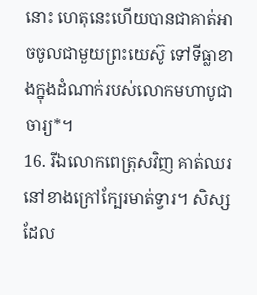នោះ ហេតុនេះហើយបានជាគាត់អាចចូលជាមួយព្រះយេស៊ូ ទៅទីធ្លាខាងក្នុងដំណាក់របស់លោកមហាបូជាចារ្យ*។
16. រីឯលោកពេត្រុសវិញ គាត់ឈរនៅខាងក្រៅក្បែរមាត់ទ្វារ។ សិស្សដែល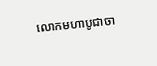លោកមហាបូជាចា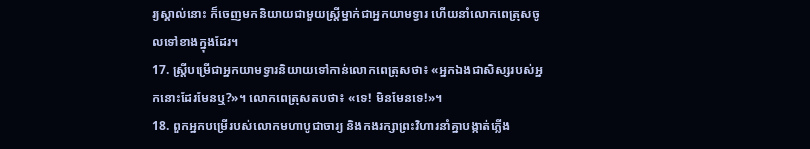រ្យស្គាល់នោះ ក៏ចេញមកនិយាយជាមួយស្ត្រីម្នាក់ជាអ្នកយាមទ្វារ ហើយនាំលោកពេត្រុសចូលទៅខាងក្នុងដែរ។
17. ស្ត្រីបម្រើជាអ្នកយាមទ្វារនិយាយទៅកាន់លោកពេត្រុសថា៖ «អ្នកឯងជាសិស្សរបស់អ្នកនោះដែរមែនឬ?»។ លោកពេត្រុសតបថា៖ «ទេ! មិនមែនទេ!»។
18. ពួកអ្នកបម្រើរបស់លោកមហាបូជាចារ្យ និងកងរក្សាព្រះវិហារនាំគ្នាបង្កាត់ភ្លើង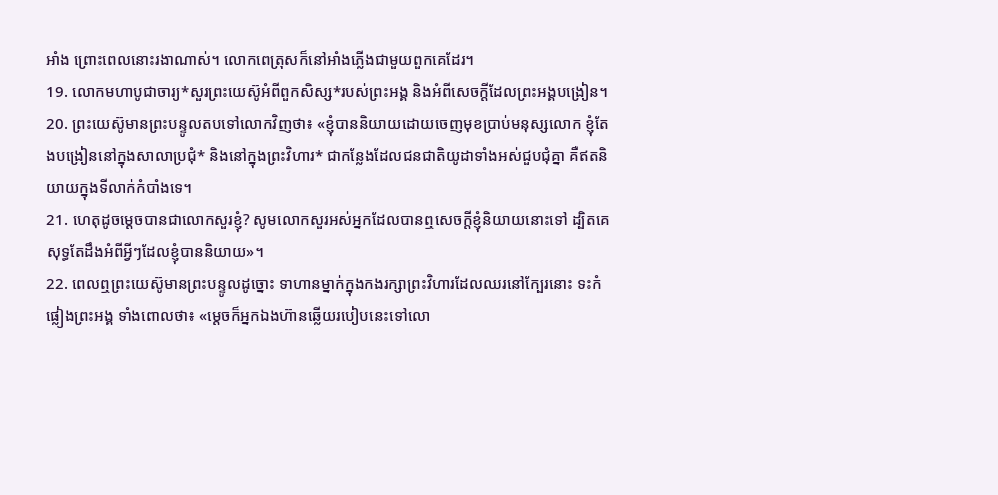អាំង ព្រោះពេលនោះរងាណាស់។ លោកពេត្រុសក៏នៅអាំងភ្លើងជាមួយពួកគេដែរ។
19. លោកមហាបូជាចារ្យ*សួរព្រះយេស៊ូអំពីពួកសិស្ស*របស់ព្រះអង្គ និងអំពីសេចក្ដីដែលព្រះអង្គបង្រៀន។
20. ព្រះយេស៊ូមានព្រះបន្ទូលតបទៅលោកវិញថា៖ «ខ្ញុំបាននិយាយដោយចេញមុខប្រាប់មនុស្សលោក ខ្ញុំតែងបង្រៀននៅក្នុងសាលាប្រជុំ* និងនៅក្នុងព្រះវិហារ* ជាកន្លែងដែលជនជាតិយូដាទាំងអស់ជួបជុំគ្នា គឺឥតនិយាយក្នុងទីលាក់កំបាំងទេ។
21. ហេតុដូចម្ដេចបានជាលោកសួរខ្ញុំ? សូមលោកសួរអស់អ្នកដែលបានឮសេចក្ដីខ្ញុំនិយាយនោះទៅ ដ្បិតគេសុទ្ធតែដឹងអំពីអ្វីៗដែលខ្ញុំបាននិយាយ»។
22. ពេលឮព្រះយេស៊ូមានព្រះបន្ទូលដូច្នោះ ទាហានម្នាក់ក្នុងកងរក្សាព្រះវិហារដែលឈរនៅក្បែរនោះ ទះកំផ្លៀងព្រះអង្គ ទាំងពោលថា៖ «ម្ដេចក៏អ្នកឯងហ៊ានឆ្លើយរបៀបនេះទៅលោ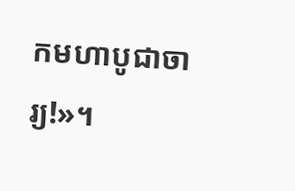កមហាបូជាចារ្យ!»។